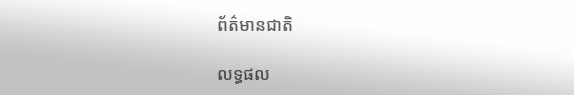ព័ត៌មានជាតិ

លទ្ធផល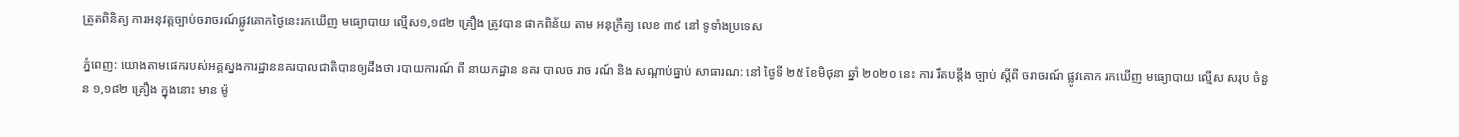ត្រួតពិនិត្យ ការអនុវត្តច្បាប់ចរាចរណ៍ផ្លូវគោកថ្ងៃនេះរកឃើញ មធ្យោបាយ ល្មើស១,១៨២ គ្រឿង ត្រូវបាន ផាកពិន័យ តាម អនុក្រឹត្យ លេខ ៣៩ នៅ ទូទាំងប្រទេស

ភ្នំពេញ: យោងតាមផេករបស់អគ្គស្នងការដ្ឋាននគរបាលជាតិបានឲ្យដឹងថា របាយការណ៍ ពី នាយកដ្ឋាន នគរ បាលច រាច រណ៍ និង សណ្តាប់ធ្នាប់ សាធារណ: នៅ ថ្ងៃទី ២៥ ខែមិថុនា ឆ្នាំ ២០២០ នេះ ការ រឹតបន្ដឹង ច្បាប់ ស្ដីពី ចរាចរណ៍ ផ្លូវគោក រកឃើញ មធ្យោបាយ ល្មើស សរុប ចំនួន ១,១៨២ គ្រឿង ក្នុងនោះ មាន ម៉ូ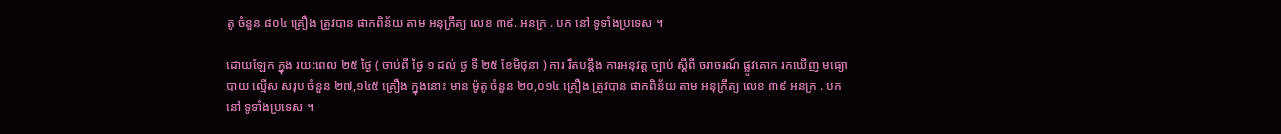តូ ចំនួន ៨០៤ គ្រឿង ត្រូវបាន ផាកពិន័យ តាម អនុក្រឹត្យ លេខ ៣៩. អនក្រ . បក នៅ ទូទាំងប្រទេស ។

ដោយឡែក ក្នុង រយ:ពេល ២៥ ថ្ងៃ ( ចាប់ពី ថ្ងៃ ១ ដល់ ថ្ង ទី ២៥ ខែមិថុនា ) ការ រឹតបន្ដឹង ការអនុវត្ត ច្បាប់ ស្ដីពី ចរាចរណ៍ ផ្លូវគោក រកឃើញ មធ្យោបាយ ល្មើស សរុប ចំនួន ២៧,១៤៥ គ្រឿង ក្នុងនោះ មាន ម៉ូតូ ចំនួន ២០,០១៤ គ្រឿង ត្រូវបាន ផាកពិន័យ តាម អនុក្រឹត្យ លេខ ៣៩ អនក្រ . បក នៅ ទូទាំងប្រទេស ។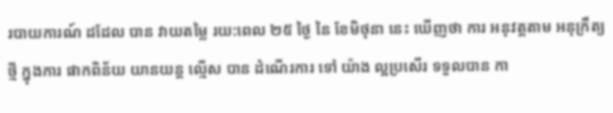របាយការណ៍ ដដែល បាន វាយតម្លៃ រយ:ពេល ២៥ ថ្ងៃ នៃ ខែមិថុនា នេះ ឃើញថា ការ អនុវត្តតាម អនុក្រឹត្យ ថ្មី ក្នុងការ ផាកពិន័យ យានយន្ត ល្មើស បាន ដំណើរការ ទៅ យ៉ាង ល្អប្រសើរ ទទួលបាន កា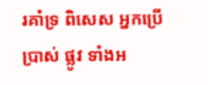រគាំទ្រ ពិសេស អ្នកប្រើប្រាស់ ផ្លូវ ទាំងអ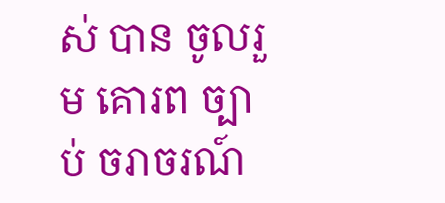ស់ បាន ចូលរួម គោរព ច្បាប់ ចរាចរណ៍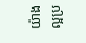យ៉ាង ល្អប្រ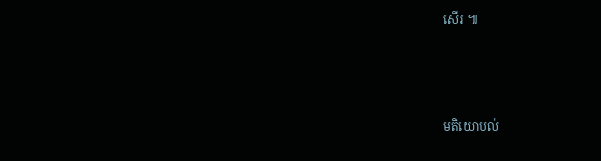សើរ ៕



មតិយោបល់